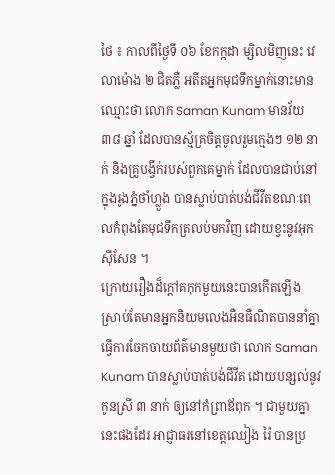ថៃ ៖ កាលពីថ្ងៃទី ០៦ ខែកក្កដា ម្សិលមិញនេះ វេលាម៉ោង ២ ជិតភ្លឺ អតីតអ្នកមុជទឹកម្នាក់នោះមានឈ្មោះថា លោក Saman Kunam មានវ័យ ៣៨ ឆ្នាំ ដែលបានស្ម័គ្រចិត្តចូលរួមក្មេងៗ ១២ នាក់ និងគ្រូបង្វឹក់របស់ពួកគេម្នាក់ ដែលបានជាប់នៅក្នុងរូងភ្នំថាំហ្លួង បានស្លាប់បាត់បង់ជីវីតខណៈពេលកំពុងតែមុជទឹកត្រលប់មកវិញ ដោយខ្វះនូវអុកសុីសែន ។
ក្រោយរឿងដ៏ក្តៅគកុកមួយនេះបានកើតឡើង ស្រាប់តែមានអ្នកនិយមលេងអឺនធឺណិតបាននាំគ្នាធ្វើការចែកចាយព័ត៌មានមួយថា លោក Saman Kunam បានស្លាប់បាត់បង់ជីវីត ដោយបន្សល់នូវកូនស្រី ៣ នាក់ ឲ្យនៅកំព្រាឪពុក ។ ជាមួយគ្នានេះផងដែរ អាជ្ញាធរនៅខេត្តឈៀង រ៉ៃ បានប្រ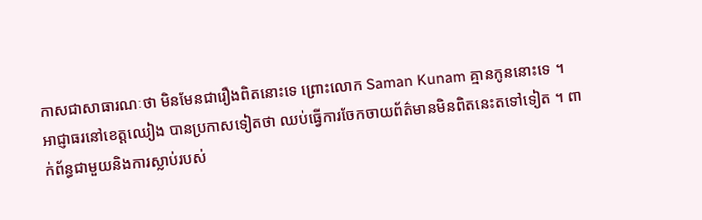កាសជាសាធារណៈថា មិនមែនជារឿងពិតនោះទេ ព្រោះលោក Saman Kunam គ្មានកូននោះទេ ។
អាជ្ញាធរនៅខេត្តឈៀង បានប្រកាសទៀតថា ឈប់ធ្វើការចែកចាយព័ត៌មានមិនពិតនេះតទៅទៀត ។ ពាក់ព័ន្ធជាមួយនិងការស្លាប់របស់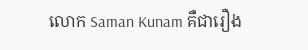លោក Saman Kunam គឺជារឿង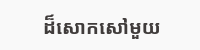ដ៏សោកសៅមួយ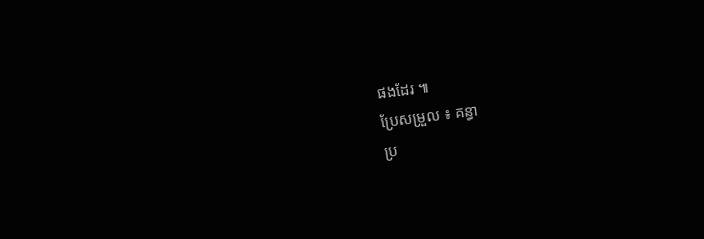ផងដែរ ៕
ប្រែសម្រួល ៖ គន្ធា
ប្រ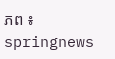ភព ៖ springnews